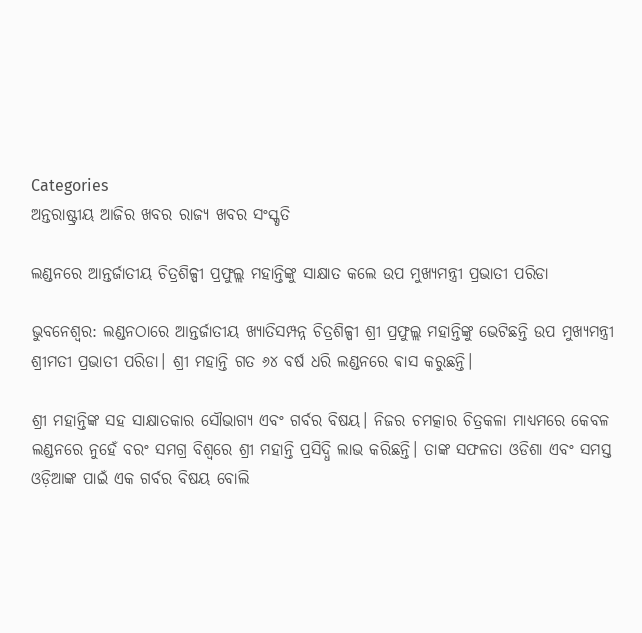Categories
ଅନ୍ତରାଷ୍ଟ୍ରୀୟ ଆଜିର ଖବର ରାଜ୍ୟ ଖବର ସଂସ୍କୃତି

ଲଣ୍ଡନରେ ଆନ୍ତର୍ଜାତୀୟ ଚିତ୍ରଶିଳ୍ପୀ ପ୍ରଫୁଲ୍ଲ ମହାନ୍ତିଙ୍କୁ ସାକ୍ଷାତ କଲେ ଉପ ମୁଖ୍ୟମନ୍ତ୍ରୀ ପ୍ରଭାତୀ ପରିଡା

ଭୁବନେଶ୍ୱର: ଲଣ୍ଡନଠାରେ ଆନ୍ତର୍ଜାତୀୟ ଖ୍ୟାତିସମ୍ପନ୍ନ ଚିତ୍ରଶିଳ୍ପୀ ଶ୍ରୀ ପ୍ରଫୁଲ୍ଲ ମହାନ୍ତିଙ୍କୁ ଭେଟିଛନ୍ତି ଉପ ମୁଖ୍ୟମନ୍ତ୍ରୀ ଶ୍ରୀମତୀ ପ୍ରଭାତୀ ପରିଡା। ଶ୍ରୀ ମହାନ୍ତି ଗତ ୬୪ ବର୍ଷ ଧରି ଲଣ୍ଡନରେ ଵାସ କରୁଛନ୍ତି।

ଶ୍ରୀ ମହାନ୍ତିଙ୍କ ସହ ସାକ୍ଷାତକାର ସୌଭାଗ୍ୟ ଏବଂ ଗର୍ବର ବିଷୟ। ନିଜର ଚମତ୍କାର ଚିତ୍ରକଳା ମାଧ୍ୟମରେ କେବଳ ଲଣ୍ଡନରେ ନୁହେଁ ବରଂ ସମଗ୍ର ବିଶ୍ୱରେ ଶ୍ରୀ ମହାନ୍ତି ପ୍ରସିଦ୍ଧି ଲାଭ କରିଛନ୍ତି। ତାଙ୍କ ସଫଳତା ଓଡିଶା ଏବଂ ସମସ୍ତ ଓଡ଼ିଆଙ୍କ ପାଇଁ ଏକ ଗର୍ବର ବିଷୟ ବୋଲି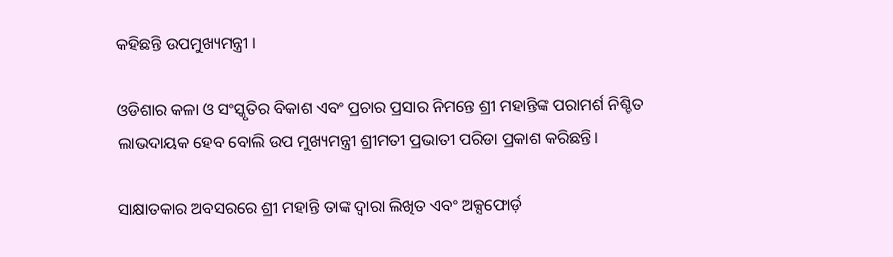କହିଛନ୍ତି ଉପମୁଖ୍ୟମନ୍ତ୍ରୀ ।

ଓଡିଶାର କଳା ଓ ସଂସ୍କୃତିର ବିକାଶ ଏବଂ ପ୍ରଚାର ପ୍ରସାର ନିମନ୍ତେ ଶ୍ରୀ ମହାନ୍ତିଙ୍କ ପରାମର୍ଶ ନିଶ୍ଚିତ ଲାଭଦାୟକ ହେବ ବୋଲି ଉପ ମୁଖ୍ୟମନ୍ତ୍ରୀ ଶ୍ରୀମତୀ ପ୍ରଭାତୀ ପରିଡା ପ୍ରକାଶ କରିଛନ୍ତି।

ସାକ୍ଷାତକାର ଅବସରରେ ଶ୍ରୀ ମହାନ୍ତି ତାଙ୍କ ଦ୍ୱାରା ଲିଖିତ ଏବଂ ଅକ୍ସଫୋର୍ଡ଼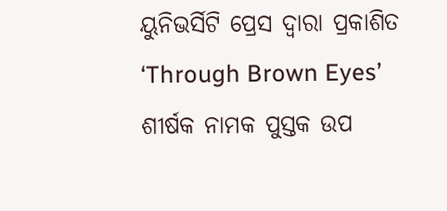ୟୁନିଭର୍ସିଟି ପ୍ରେସ ଦ୍ୱାରା ପ୍ରକାଶିତ ‘Through Brown Eyes’ ଶୀର୍ଷକ ନାମକ ପୁସ୍ତକ ଉପ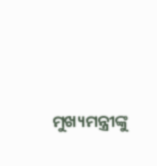ମୁଖ୍ୟମନ୍ତ୍ରୀଙ୍କୁ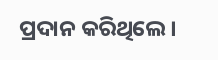ପ୍ରଦାନ କରିଥିଲେ।